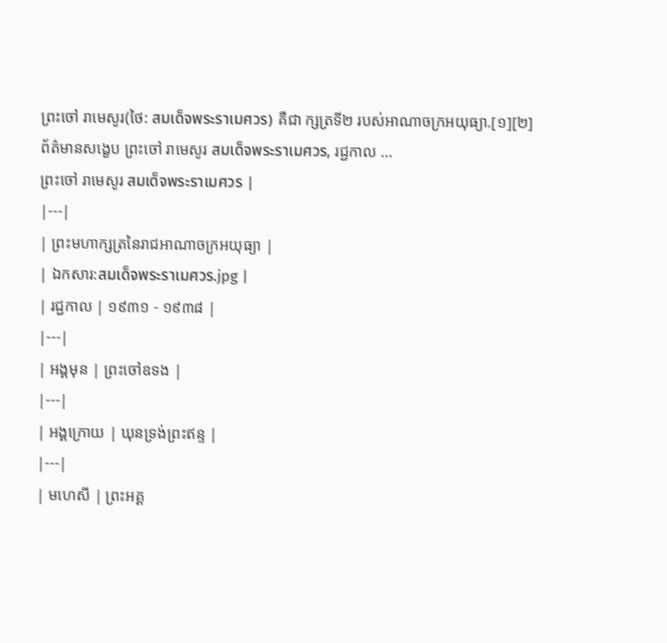ព្រះចៅ រាមេសូរ(ថៃ: สมเด็จพระราเมศวร) គឺជា ក្សត្រទី២ របស់អាណាចក្រអយុធ្យា.[១][២]
ព័ត៌មានសង្ខេប ព្រះចៅ រាមេសូរ สมเด็จพระราเมศวร, រជ្ជកាល ...
ព្រះចៅ រាមេសូរ สมเด็จพระราเมศวร |
|---|
| ព្រះមហាក្សត្រនៃរាជអាណាចក្រអយុធ្យា |
| ឯកសារ:สมเด็จพระราเมศวร.jpg |
| រជ្ជកាល | ១៩៣១ - ១៩៣៨ |
|---|
| អង្គមុន | ព្រះចៅឧទង |
|---|
| អង្គក្រោយ | ឃុនទ្រង់ព្រះឥន្ទ |
|---|
| មហេសី | ព្រះអគ្គ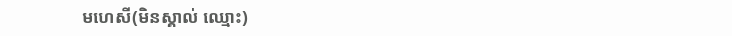មហេសី(មិនស្គាល់ ឈ្មោះ)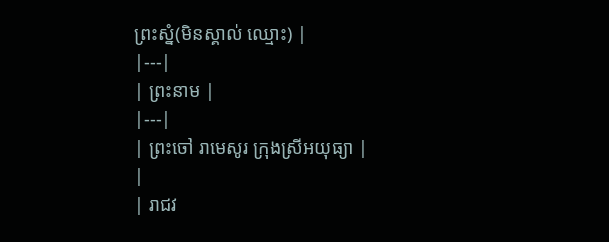ព្រះស្នំ(មិនស្គាល់ ឈ្មោះ) |
|---|
| ព្រះនាម |
|---|
| ព្រះចៅ រាមេសូរ ក្រុងស្រីអយុធ្យា |
|
| រាជវ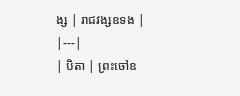ង្ស | រាជវង្សឧទង |
|---|
| បិតា | ព្រះចៅឧ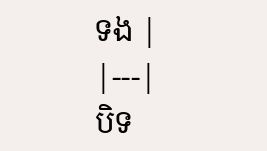ទង |
|---|
បិទ